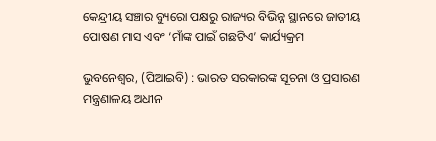କେନ୍ଦ୍ରୀୟ ସଞ୍ଚାର ବ୍ୟୁରୋ ପକ୍ଷରୁ ରାଜ୍ୟର ବିଭିନ୍ନ ସ୍ଥାନରେ ଜାତୀୟ ପୋଷଣ ମାସ ଏବଂ ‘ମାଁଙ୍କ ପାଇଁ ଗଛଟିଏ’ କାର୍ଯ୍ୟକ୍ରମ

ଭୁବନେଶ୍ୱର, (ପିଆଇବି) : ଭାରତ ସରକାରଙ୍କ ସୂଚନା ଓ ପ୍ରସାରଣ ମନ୍ତ୍ରଣାଳୟ ଅଧୀନ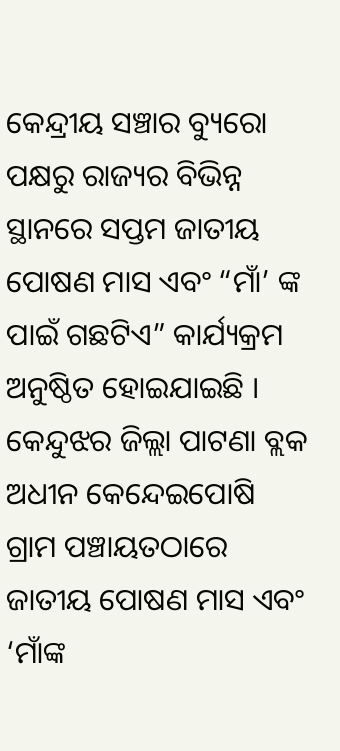କେନ୍ଦ୍ରୀୟ ସଞ୍ଚାର ବ୍ୟୁରୋ ପକ୍ଷରୁ ରାଜ୍ୟର ବିଭିନ୍ନ ସ୍ଥାନରେ ସପ୍ତମ ଜାତୀୟ ପୋଷଣ ମାସ ଏବଂ “ମାଁ’ ଙ୍କ ପାଇଁ ଗଛଟିଏ” କାର୍ଯ୍ୟକ୍ରମ ଅନୁଷ୍ଠିତ ହୋଇଯାଇଛି । କେନ୍ଦୁଝର ଜିଲ୍ଲା ପାଟଣା ବ୍ଲକ ଅଧୀନ କେନ୍ଦେଇପୋଷି ଗ୍ରାମ ପଞ୍ଚାୟତଠାରେ ଜାତୀୟ ପୋଷଣ ମାସ ଏବଂ ‘ମାଁଙ୍କ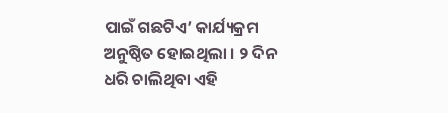ପାଇଁ ଗଛଟିଏ’ କାର୍ଯ୍ୟକ୍ରମ ଅନୁଷ୍ଠିତ ହୋଇଥିଲା । ୨ ଦିନ ଧରି ଚାଲିଥିବା ଏହି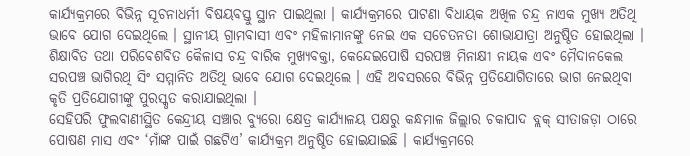କାର୍ଯ୍ୟକ୍ରମରେ ବିଭିନ୍ନ ସୂଚନାଧର୍ମୀ ବିଷୟବସ୍ତୁ ସ୍ଥାନ ପାଇଥିଲା । କାର୍ଯ୍ୟକ୍ରମରେ ପାଟଣା ବିଧାୟକ ଅଖିଳ ଚନ୍ଦ୍ର ନାଏକ ମୁଖ୍ୟ ଅତିଥି ଭାବେ ଯୋଗ ଦେଇଥିଲେ । ସ୍ଥାନୀୟ ଗ୍ରାମବାସୀ ଏବଂ ମହିଳାମାନଙ୍କୁ ନେଇ ଏକ ସଚେତନତା ଶୋଭାଯାତ୍ରା ଅନୁଷ୍ଠିତ ହୋଇଥିଲା । ଶିକ୍ଷାବିତ ତଥା ପରିବେଶବିତ କୈଳାସ ଚନ୍ଦ୍ର ବାରିକ ମୁଖ୍ୟବକ୍ତା, କେନ୍ଦେଇପୋଷି ସରପଞ୍ଚ ମିନାକ୍ଷୀ ନାୟକ ଏବଂ ମୈଦାନକେଲ ସରପଞ୍ଚ ଭାଗିରଥି ସିଂ ସମ୍ମାନିତ ଅତିଥି ଭାବେ ଯୋଗ ଦେଇଥିଲେ । ଏହି ଅବସରରେ ବିଭିନ୍ନ ପ୍ରତିଯୋଗିତାରେ ଭାଗ ନେଇଥିବା କୃତି ପ୍ରତିଯୋଗୀଙ୍କୁ ପୁରସ୍କୃତ କରାଯାଇଥିଲା ।
ସେହିପରି ଫୁଲବାଣୀସ୍ଥିତ କେନ୍ଦ୍ରୀୟ ସଞ୍ଚାର ବ୍ୟୁରୋ କ୍ଷେତ୍ର କାର୍ଯ୍ୟାଳୟ ପକ୍ଷରୁ କନ୍ଧମାଳ ଜିଲ୍ଲାର ଚକାପାଦ ବ୍ଲକ୍ ସୀତାଜଡ଼ା ଠାରେ ପୋଷଣ ମାସ ଏବଂ ‘ମାଁଙ୍କ ପାଇଁ ଗଛଟିଏ’ କାର୍ଯ୍ୟକ୍ରମ ଅନୁଷ୍ଠିତ ହୋଇଯାଇଛି । କାର୍ଯ୍ୟକ୍ରମରେ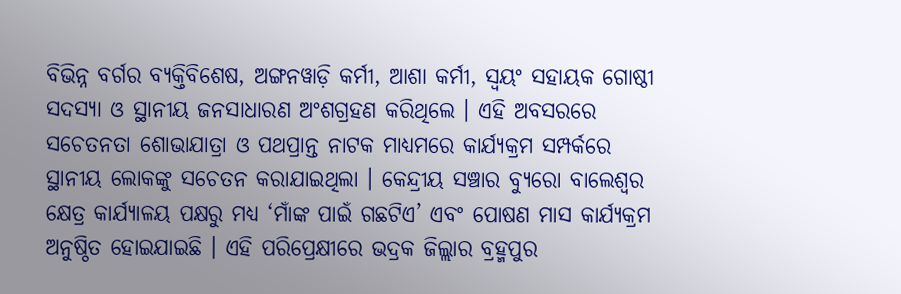ବିଭିନ୍ନ ବର୍ଗର ବ୍ୟକ୍ତିବିଶେଷ, ଅଙ୍ଗନୱାଡ଼ି କର୍ମୀ, ଆଶା କର୍ମୀ, ସ୍ୱୟଂ ସହାୟକ ଗୋଷ୍ଠୀ ସଦସ୍ୟା ଓ ସ୍ଥାନୀୟ ଜନସାଧାରଣ ଅଂଶଗ୍ରହଣ କରିଥିଲେ । ଏହି ଅବସରରେ ସଚେତନତା ଶୋଭାଯାତ୍ରା ଓ ପଥପ୍ରାନ୍ତ ନାଟକ ମାଧ୍ୟମରେ କାର୍ଯ୍ୟକ୍ରମ ସମ୍ପର୍କରେ ସ୍ଥାନୀୟ ଲୋକଙ୍କୁ ସଚେତନ କରାଯାଇଥିଲା । କେନ୍ଦ୍ରୀୟ ସଞ୍ଚାର ବ୍ୟୁରୋ ବାଲେଶ୍ୱର କ୍ଷେତ୍ର କାର୍ଯ୍ୟାଳୟ ପକ୍ଷରୁ ମଧ୍ୟ ‘ମାଁଙ୍କ ପାଇଁ ଗଛଟିଏ’ ଏବଂ ପୋଷଣ ମାସ କାର୍ଯ୍ୟକ୍ରମ ଅନୁଷ୍ଠିତ ହୋଇଯାଇଛି । ଏହି ପରିପ୍ରେକ୍ଷୀରେ ଭଦ୍ରକ ଜିଲ୍ଲାର ବ୍ରହ୍ମପୁର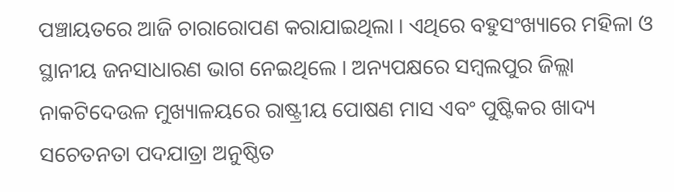ପଞ୍ଚାୟତରେ ଆଜି ଚାରାରୋପଣ କରାଯାଇଥିଲା । ଏଥିରେ ବହୁସଂଖ୍ୟାରେ ମହିଳା ଓ ସ୍ଥାନୀୟ ଜନସାଧାରଣ ଭାଗ ନେଇଥିଲେ । ଅନ୍ୟପକ୍ଷରେ ସମ୍ବଲପୁର ଜିଲ୍ଲା ନାକଟିଦେଉଳ ମୁଖ୍ୟାଳୟରେ ରାଷ୍ଟ୍ରୀୟ ପୋଷଣ ମାସ ଏବଂ ପୁଷ୍ଟିକର ଖାଦ୍ୟ ସଚେତନତା ପଦଯାତ୍ରା ଅନୁଷ୍ଠିତ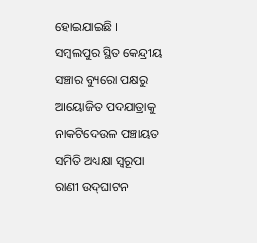ହୋଇଯାଇଛି । ସମ୍ବଲପୁର ସ୍ଥିତ କେନ୍ଦ୍ରୀୟ ସଞ୍ଚାର ବ୍ୟୁରୋ ପକ୍ଷରୁ ଆୟୋଜିତ ପଦଯାତ୍ରାକୁ ନାକଟିଦେଉଳ ପଞ୍ଚାୟତ ସମିତି ଅଧ୍ୟକ୍ଷା ସ୍ୱରୂପା ରାଣୀ ଉଦ୍‌ଘାଟନ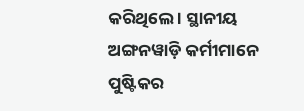କରିଥିଲେ । ସ୍ଥାନୀୟ ଅଙ୍ଗନୱାଡ଼ି କର୍ମୀମାନେ ପୁଷ୍ଟିକର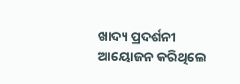ଖାଦ୍ୟ ପ୍ରଦର୍ଶନୀ ଆୟୋଜନ କରିଥିଲେ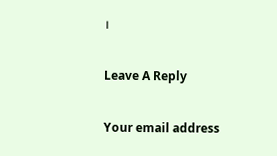।

Leave A Reply

Your email address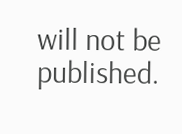will not be published.